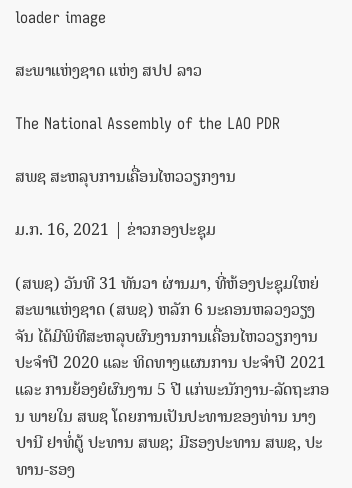loader image

ສະພາແຫ່ງຊາດ ແຫ່ງ ສປປ ລາວ

The National Assembly of the LAO PDR

ສພຊ ສະຫລຸບການເຄື່ອນໄຫວວຽກງານ

ມ.ກ. 16, 2021 | ຂ່າວກອງປະຊຸມ

(ສພຊ) ວັນທີ 31 ທັນວາ ຜ່ານມາ, ທີ່ຫ້ອງປະຊຸມໃຫຍ່ສະພາແຫ່ງຊາດ (ສພຊ) ຫລັກ 6 ນະຄອນຫລວງວຽງຈັນ ໄດ້ມີພິທີສະຫລຸບຜົນງານການເຄື່ອນໄຫວວຽກງານ ປະຈຳປີ 2020 ແລະ ທິດທາງແຜນການ ປະຈຳປີ 2021 ແລະ ການຍ້ອງຍໍຜົນງານ 5 ປີ ແກ່ພະນັກງານ-ລັດຖະກອນ ພາຍໃນ ສພຊ ໂດຍການເປັນປະທານຂອງທ່ານ ນາງ ປານີ ຢາທໍ່ຕູ້ ປະທານ ສພຊ; ມີຮອງປະທານ ສພຊ, ປະທານ-ຮອງ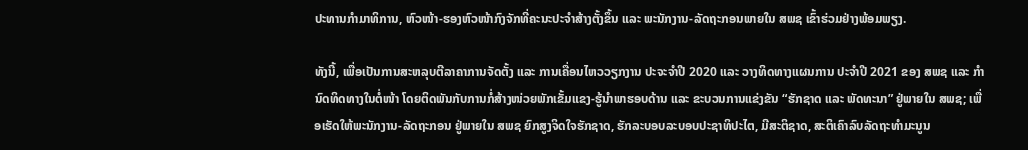ປະທານກຳມາທິການ, ຫົວໜ້າ-ຮອງຫົວໜ້າກົງຈັກທີ່ຄະນະປະຈຳສ້າງຕັ້ງຂຶ້ນ ແລະ ພະນັກງານ-ລັດຖະກອນພາຍໃນ ສພຊ ເຂົ້າຮ່ວມຢ່າງພ້ອມພຽງ.

ທັງນີ້, ເພື່ອເປັນການສະຫລຸບຕີລາຄາການຈັດຕັ້ງ ແລະ ການເຄື່ອນໄຫວວຽກງານ ປະຈະຈຳປີ 2020 ແລະ ວາງທິດທາງແຜນການ ປະຈຳປີ 2021 ຂອງ ສພຊ ແລະ ກຳນົດທິດທາງໃນຕໍ່ໜ້າ ໂດຍຕິດພັນກັບການກໍ່ສ້າງໜ່ວຍພັກເຂັ້ມແຂງ-ຮູ້ນຳພາຮອບດ້ານ ແລະ ຂະບວນການແຂ່ງຂັນ “ຮັກຊາດ ແລະ ພັດທະນາ” ຢູ່ພາຍໃນ ສພຊ; ເພື່ອເຮັດໃຫ້ພະນັກງານ-ລັດຖະກອນ ຢູ່ພາຍໃນ ສພຊ ຍົກສູງຈິດໃຈຮັກຊາດ, ຮັກລະບອບລະບອບປະຊາທິປະໄຕ, ມີສະຕິຊາດ, ສະຕິເຄົາລົບລັດຖະທຳມະນູນ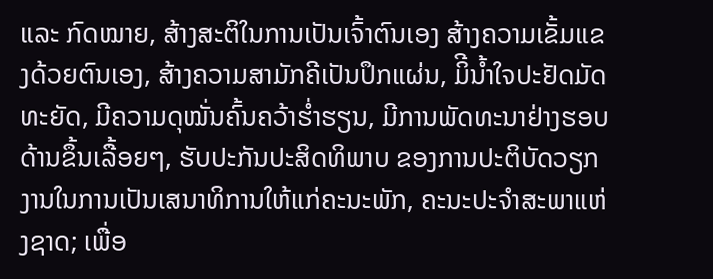ແລະ ກົດໝາຍ, ສ້າງສະຕິໃນການເປັນເຈົ້າຕົນເອງ ສ້າງຄວາມເຂັ້ມແຂງດ້ວຍຕົນເອງ, ສ້າງຄວາມສາມັກຄີເປັນປຶກແຜ່ນ, ມິີນ້ຳໃຈປະຢັດມັດທະຍັດ, ມີຄວາມດຸໝັ່ນຄົ້ນຄວ້າຮ່ຳຮຽນ, ມີການພັດທະນາຢ່າງຮອບດ້ານຂຶ້ນເລື້ອຍໆ, ຮັບປະກັນປະສິດທິພາບ ຂອງການປະຕິບັດວຽກງານໃນການເປັນເສນາທິການໃຫ້ແກ່ຄະນະພັກ, ຄະນະປະຈຳສະພາແຫ່ງຊາດ; ເພື່ອ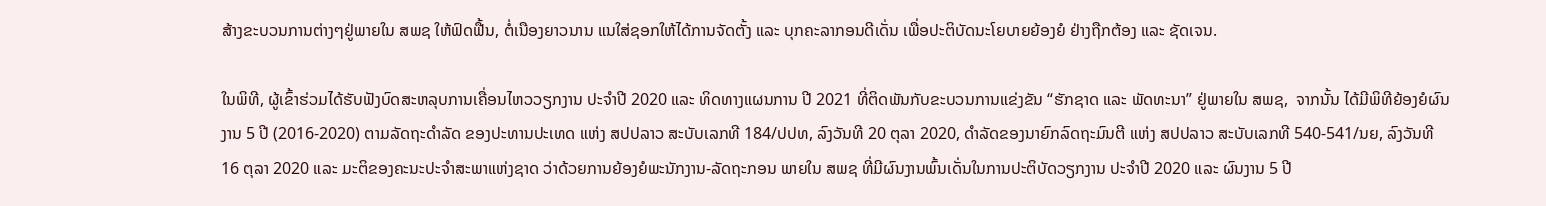ສ້າງຂະບວນການຕ່າງໆຢູ່ພາຍໃນ ສພຊ ໃຫ້ຟົດຟື້ນ, ຕໍ່ເນືອງຍາວນານ ແນໃສ່ຊອກໃຫ້ໄດ້ການຈັດຕັ້ງ ແລະ ບຸກຄະລາກອນດີເດັ່ນ ເພື່ອປະຕິບັດນະໂຍບາຍຍ້ອງຍໍ ຢ່າງຖືກຕ້ອງ ແລະ ຊັດເຈນ.

ໃນພິທີ, ຜູ້ເຂົ້າຮ່ວມໄດ້ຮັບຟັງບົດສະຫລຸບການເຄື່ອນໄຫວວຽກງານ ປະຈຳປີ 2020 ແລະ ທິດທາງແຜນການ ປີ 2021 ທີ່ຕິດພັນກັບຂະບວນການແຂ່ງຂັນ “ຮັກຊາດ ແລະ ພັດທະນາ” ຢູ່ພາຍໃນ ສພຊ,  ຈາກນັ້ນ ໄດ້ມີພິທີຍ້ອງຍໍຜົນງານ 5 ປີ (2016-2020) ຕາມລັດຖະດຳລັດ ຂອງປະທານປະເທດ ແຫ່ງ ສປປລາວ ສະບັບເລກທີ 184/ປປທ, ລົງວັນທີ 20 ຕຸລາ 2020, ດຳລັດຂອງນາຍົກລົດຖະມົນຕີ ແຫ່ງ ສປປລາວ ສະບັບເລກທີ 540-541/ນຍ, ລົງວັນທີ 16 ຕຸລາ 2020 ແລະ ມະຕິຂອງຄະນະປະຈຳສະພາແຫ່ງຊາດ ວ່າດ້ວຍການຍ້ອງຍໍພະນັກງານ-ລັດຖະກອນ ພາຍໃນ ສພຊ ທີ່ມີຜົນງານພົ້ນເດັ່ນໃນການປະຕິບັດວຽກງານ ປະຈຳປີ 2020 ແລະ ຜົນງານ 5 ປີ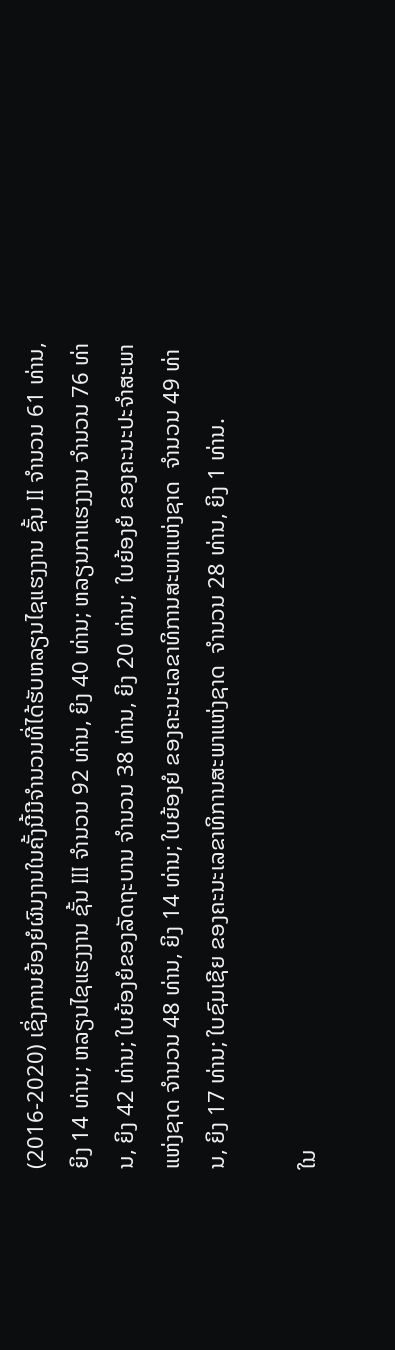(2016-2020) ເຊິ່ງການຍ້ອງຍໍຜົນງານໃນຄັ້ງນີ້ມີຈຳນວນທີ່ໄດ້ຮັບຫລຽນໄຊແຮງງານ ຊັ້ນ II ຈຳນວນ 61 ທ່ານ, ຍິງ 14 ທ່ານ; ຫລຽນໄຊແຮງງານ ຊັ້ນ III ຈຳນວນ 92 ທ່ານ, ຍິງ 40 ທ່ານ; ຫລຽນກາແຮງງານ ຈຳນວນ 76 ທ່ານ, ຍິງ 42 ທ່ານ; ໃບຍ້ອງຍໍຂອງລັດຖະບານ ຈຳນວນ 38 ທ່ານ, ຍິງ 20 ທ່ານ;  ໃບຍ້ອງຍໍ ຂອງຄະນະປະຈໍາສະພາແຫ່ງຊາດ ຈຳນວນ 48 ທ່ານ, ຍິງ 14 ທ່ານ; ໃບຍ້ອງຍໍ ຂອງຄະນະເລຂາທິການສະພາແຫ່ງຊາດ  ຈຳນວນ 49 ທ່ານ, ຍິງ 17 ທ່ານ; ໃບຊົມເຊີຍ ຂອງຄະນະເລຂາທິການສະພາແຫ່ງຊາດ  ຈຳນວນ 28 ທ່ານ, ຍິງ 1 ທ່ານ.

ໃນ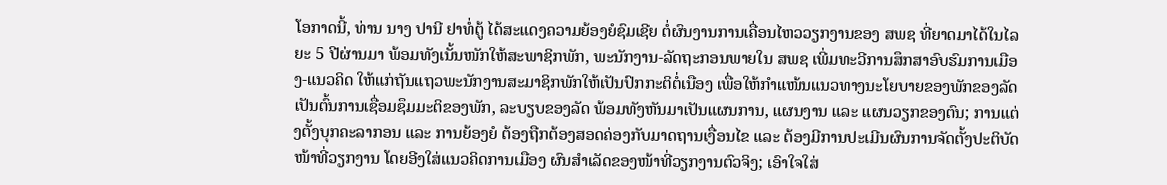ໂອກາດນີ້, ທ່ານ ນາງ ປານີ ຢາທໍ່ຕູ້ ໄດ້ສະແດງຄວາມຍ້ອງຍໍຊົມເຊີຍ ຕໍ່ຜົນງານການເຄື່ອນໄຫວວຽກງານຂອງ ສພຊ ທີ່ຍາດມາໄດ້ໃນໄລຍະ 5 ປີຜ່ານມາ ພ້ອມທັງເນັ້ນໜັກໃຫ້ສະພາຊິກພັກ, ພະນັກງານ-ລັດຖະກອນພາຍໃນ ສພຊ ເພີ່ມທະວີການສຶກສາອົບຮົມການເມືອງ-ແນວຄິດ ໃຫ້ແກ່ຖັນແຖວພະນັກງານສະມາຊິກພັກໃຫ້ເປັນປົກກະຕິຕໍ່ເນືອງ ເພື່ອໃຫ້ກຳແໜ້ນແນວທາງນະໂຍບາຍຂອງພັກຂອງລັດ ເປັນຕົ້ນການເຊື່ອມຊຶມມະຕິຂອງພັກ, ລະບຽບຂອງລັດ ພ້ອມທັງຫັນມາເປັນແຜນການ, ແຜນງານ ແລະ ແຜນວຽກຂອງຕົນ; ການແຕ່ງຕັ້ງບຸກຄະລາກອນ ແລະ ການຍ້ອງຍໍ ຕ້ອງຖືກຕ້ອງສອດຄ່ອງກັບມາດຖານເງື່ອນໄຂ ແລະ ຕ້ອງມີການປະເມີນຜົນການຈັດຕັ້ງປະຕິບັດໜ້າທີ່ວຽກງານ ໂດຍອີງໃສ່ແນວຄິດການເມືອງ ຜົນສຳເລັດຂອງໜ້າທີ່ວຽກງານຕົວຈິງ; ເອົາໃຈໃສ່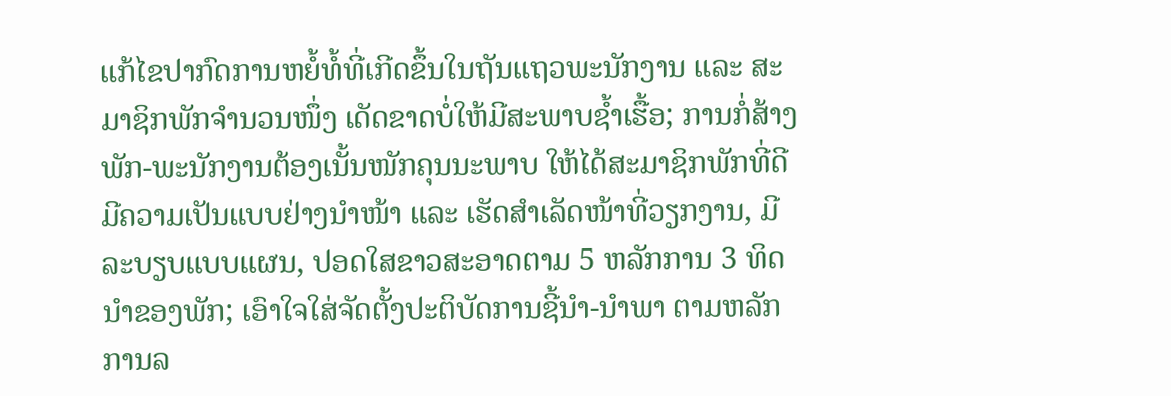ແກ້ໄຂປາກົດການຫຍໍ້ທໍ້ທີ່ເກີດຂຶ້ນໃນຖັນແຖວພະນັກງານ ແລະ ສະມາຊິກພັກຈຳນວນໜຶ່ງ ເດັດຂາດບໍ່ໃຫ້ມີສະພາບຊ້ຳເຮື້ອ; ການກໍ່ສ້າງພັກ-ພະນັກງານຕ້ອງເນັ້ນໜັກຄຸນນະພາບ ໃຫ້ໄດ້ສະມາຊິກພັກທີ່ດີ ມີຄວາມເປັນແບບຢ່າງນຳໜ້າ ແລະ ເຮັດສຳເລັດໜ້າທີ່ວຽກງານ, ມີລະບຽບແບບແຜນ, ປອດໃສຂາວສະອາດຕາມ 5 ຫລັກການ 3 ທິດນຳຂອງພັກ; ເອົາໃຈໃສ່ຈັດຕັ້ງປະຕິບັດການຊີ້ນຳ-ນຳພາ ຕາມຫລັກການລ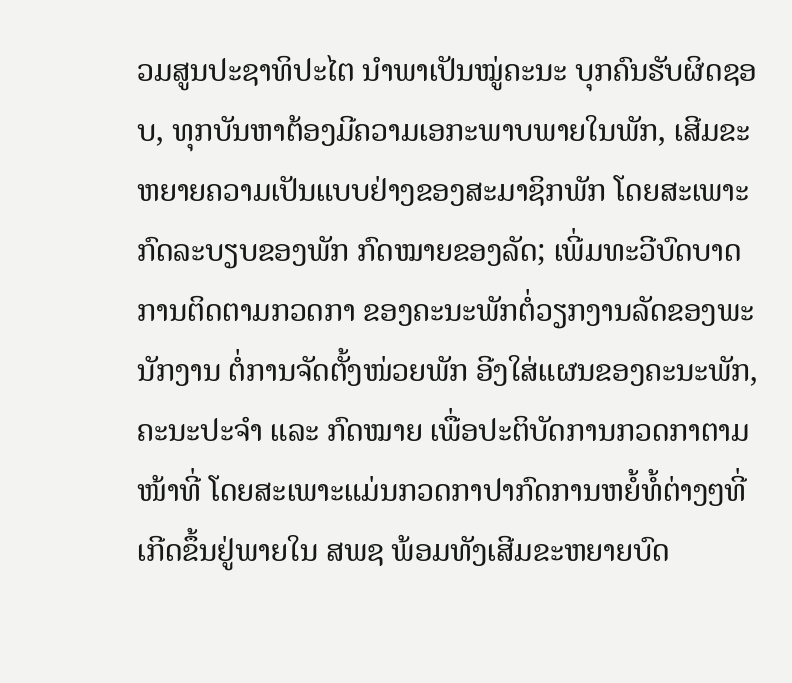ວມສູນປະຊາທິປະໄຕ ນຳພາເປັນໝູ່ຄະນະ ບຸກຄົນຮັບຜິດຊອບ, ທຸກບັນຫາຕ້ອງມີຄວາມເອກະພາບພາຍໃນພັກ, ເສີມຂະຫຍາຍຄວາມເປັນແບບຢ່າງຂອງສະມາຊິກພັກ ໂດຍສະເພາະກົດລະບຽບຂອງພັກ ກົດໝາຍຂອງລັດ; ເພີ່ມທະວີບົດບາດການຕິດຕາມກວດກາ ຂອງຄະນະພັກຕໍ່ວຽກງານລັດຂອງພະນັກງານ ຕໍ່ການຈັດຕັ້ງໜ່ວຍພັກ ອີງໃສ່ແຜນຂອງຄະນະພັກ, ຄະນະປະຈຳ ແລະ ກົດໝາຍ ເພື່ອປະຕິບັດການກວດກາຕາມໜ້າທີ່ ໂດຍສະເພາະແມ່ນກວດກາປາກົດການຫຍໍ້ທໍ້ຕ່າງໆທີ່ເກີດຂຶ້ນຢູ່ພາຍໃນ ສພຊ ພ້ອມທັງເສີມຂະຫຍາຍບົດ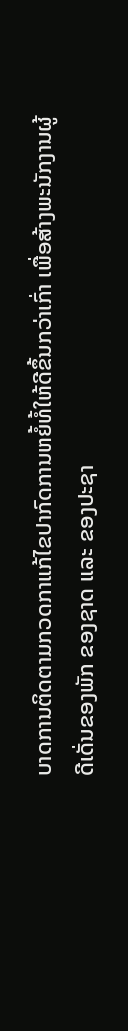ບາດການຕິດຕາມກວດກາແກ້ໄຂປາກົດການຫຍໍ້ທໍ້ໃຫ້ດີຂຶ້ນກວ່າເກົ່າ ເພື່ອສ້າງພະນັກງານຜູ້ດີເດັ່ນຂອງພັກ ຂອງຊາດ ແລະ ຂອງປະຊາ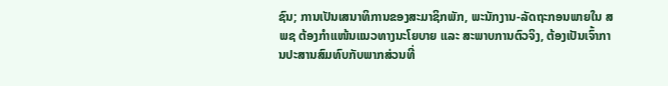ຊົນ; ການເປັນເສນາທິການຂອງສະມາຊິກພັກ, ພະນັກງານ-ລັດຖະກອນພາຍໃນ ສພຊ ຕ້ອງກຳແໜ້ນແນວທາງນະໂຍບາຍ ແລະ ສະພາບການຕົວຈິງ, ຕ້ອງເປັນເຈົ້າການປະສານສົມທົບກັບພາກສ່ວນທີ່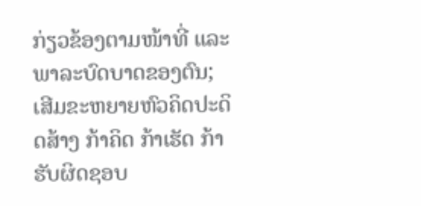ກ່ຽວຂ້ອງຕາມໜ້າທີ່ ແລະ ພາລະບົດບາດຂອງຕົນ; ເສີມຂະຫຍາຍຫົວຄິດປະດິດສ້າງ ກ້າຄິດ ກ້າເຮັດ ກ້າຮັບຜິດຊອບ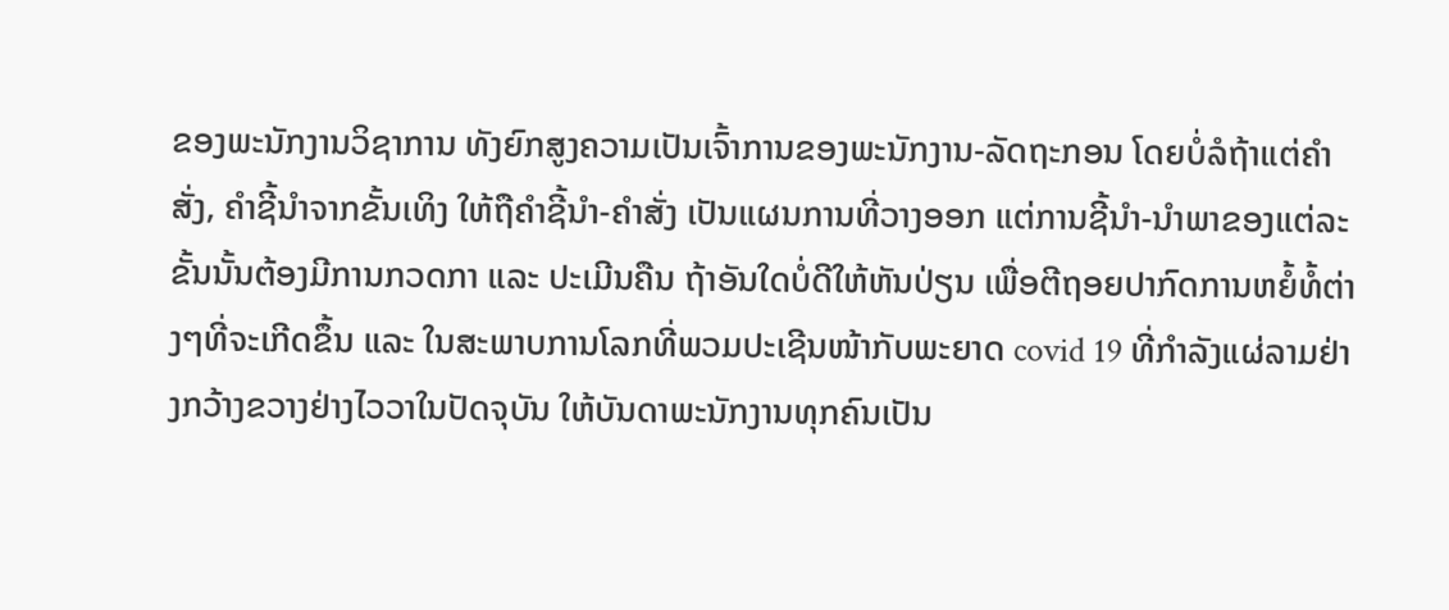ຂອງພະນັກງານວິຊາການ ທັງຍົກສູງຄວາມເປັນເຈົ້າການຂອງພະນັກງານ-ລັດຖະກອນ ໂດຍບໍ່ລໍຖ້າແຕ່ຄຳສັ່ງ, ຄຳຊີ້ນຳຈາກຂັ້ນເທິງ ໃຫ້ຖືຄຳຊີ້ນຳ-ຄຳສັ່ງ ເປັນແຜນການທີ່ວາງອອກ ແຕ່ການຊີ້ນຳ-ນຳພາຂອງແຕ່ລະຂັ້ນນັ້ນຕ້ອງມີການກວດກາ ແລະ ປະເມີນຄືນ ຖ້າອັນໃດບໍ່ດີໃຫ້ຫັນປ່ຽນ ເພື່ອຕີຖອຍປາກົດການຫຍໍ້ທໍ້ຕ່າງໆທີ່ຈະເກີດຂຶ້ນ ແລະ ໃນສະພາບການໂລກທີ່ພວມປະເຊີນໜ້າກັບພະຍາດ covid 19 ທີ່ກຳລັງແຜ່ລາມຢ່າງກວ້າງຂວາງຢ່າງໄວວາໃນປັດຈຸບັນ ໃຫ້ບັນດາພະນັກງານທຸກຄົນເປັນ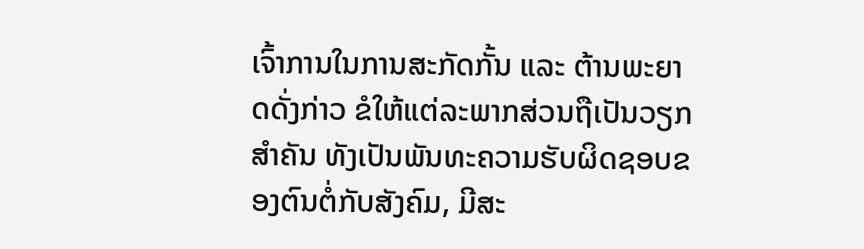ເຈົ້າການໃນການສະກັດກັ້ນ ແລະ ຕ້ານພະຍາດດັ່ງກ່າວ ຂໍໃຫ້ແຕ່ລະພາກສ່ວນຖືເປັນວຽກສຳຄັນ ທັງເປັນພັນທະຄວາມຮັບຜິດຊອບຂອງຕົນຕໍ່ກັບສັງຄົມ, ມີສະ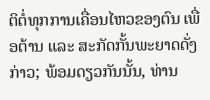ຕິຕໍ່ທຸກການເຄື່ອນໄຫວຂອງຕົນ ເພື່ອຕ້ານ ແລະ ສະກັດກັ້ນພະຍາດດັ່ງກ່າວ; ພ້ອມດຽວກັນນັ້ນ, ທ່ານ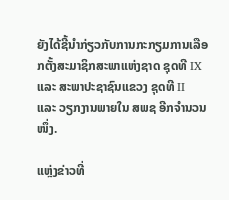ຍັງໄດ້ຊີ້ນຳກ່ຽວກັບການກະກຽມການເລືອກຕັ້ງສະມາຊິກສະພາແຫ່ງຊາດ ຊຸດທີ IX ແລະ ສະພາປະຊາຊົນແຂວງ ຊຸດທີ II  ແລະ ວຽກງານພາຍໃນ ສພຊ ອີກຈຳນວນໜຶ່ງ.

ແຫຼ່ງຂ່າວທີ່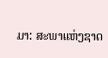ມາ: ສະພາແຫ່ງຊາດ